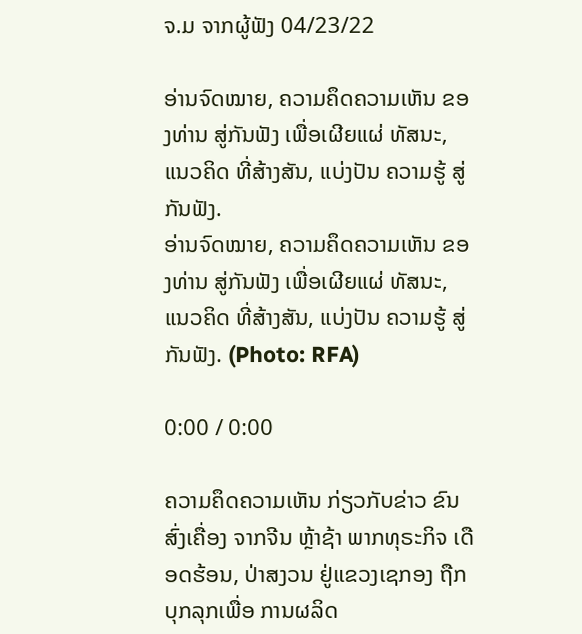ຈ.ມ ຈາກຜູ້ຟັງ 04/23/22

ອ່ານຈົດໝາຍ, ຄວາມຄຶດຄວາມເຫັນ ຂອງທ່ານ ສູ່ກັນຟັງ ເພື່ອເຜີຍແຜ່ ທັສນະ, ແນວຄິດ ທີ່ສ້າງສັນ, ແບ່ງປັນ ຄວາມຮູ້ ສູ່ກັນຟັງ.
ອ່ານຈົດໝາຍ, ຄວາມຄຶດຄວາມເຫັນ ຂອງທ່ານ ສູ່ກັນຟັງ ເພື່ອເຜີຍແຜ່ ທັສນະ, ແນວຄິດ ທີ່ສ້າງສັນ, ແບ່ງປັນ ຄວາມຮູ້ ສູ່ກັນຟັງ. (Photo: RFA)

0:00 / 0:00

ຄວາມຄຶດຄວາມເຫັນ ກ່ຽວກັບຂ່າວ ຂົນສົ່ງເຄື່ອງ ຈາກຈີນ ຫຼ້າຊ້າ ພາກທຸຣະກິຈ ເດືອດຮ້ອນ, ປ່າສງວນ ຢູ່ແຂວງເຊກອງ ຖືກບຸກລຸກເພື່ອ ການຜລິດ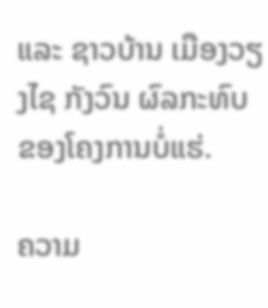ແລະ ຊາວບ້ານ ເມືອງວຽງໄຊ ກັງວົນ ຜົລກະທົບ ຂອງໂຄງການບໍ່ແຮ່.

ຄວາມ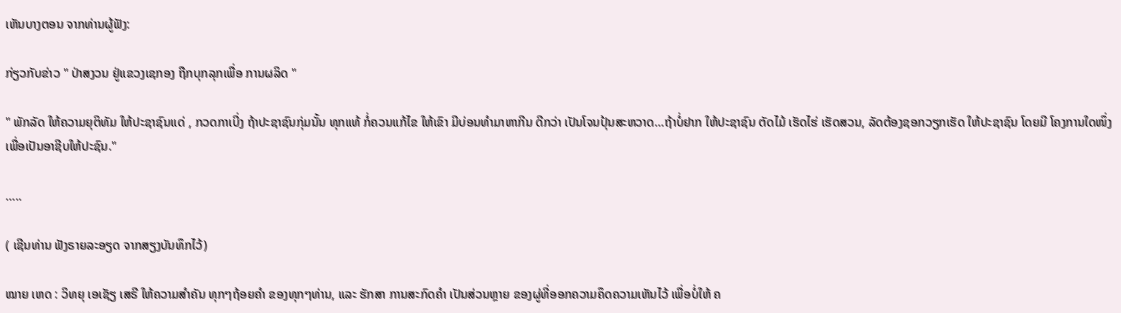ເຫັນບາງຕອນ ຈາກທ່ານຜູ້ຟັງ:

ກ່ຽວກັບຂ່າວ " ປ່າສງວນ ຢູ່ແຂວງເຊກອງ ຖືກບຸກລຸກເພື່ອ ການຜລິດ "

" ພັກລັດ ໃຫ້ຄວາມຍຸຕິທັມ ໃຫ້ປະຊາຊົນເເດ່ , ກວດກາເບີ່ງ ຖ້າປະຊາຊົນກຸ່ມນັ້ນ ທຸກແທ້ ກໍ່ຄວນແກ້ໄຂ ໃຫ້ເຂົາ ມີບ່ອນທໍາມາຫາກີນ ດີກວ່າ ເປັນໂຈນປຸ້ນສະຫວາດ…ຖ້າບໍ່ຢາກ ໃຫ້ປະຊາຊົນ ຕັດໄມ້ ເຮັດໄຮ່ ເຮັດສວນ, ລັດຕ້ອງຊອກວຽກເຮັດ ໃຫ້ປະຊາຊົນ ໂດຍມີ ໂຄງການໃດໜຶ່ງ ເພື່ອເປັນອາຊີບໃຫ້ປະຊົນ."

…..

( ເຊີນທ່ານ ຟັງຣາຍລະອຽດ ຈາກສຽງບັນທຶກໄວ້)

ໝາຍ ເຫດ : ວິທຍຸ ເອເຊັຽ ເສຣີ ໃຫ້ຄວາມສຳຄັນ ທຸກໆຖ້ອຍຄຳ ຂອງທຸກໆທ່ານ, ແລະ ຮັກສາ ການສະກົດຄຳ ເປັນສ່ວນຫຼາຍ ຂອງຜູ່ທີ່ອອກຄວາມຄຶດຄວາມເຫັນໄວ້ ເພື່ອບໍ່ໃຫ້ ຄ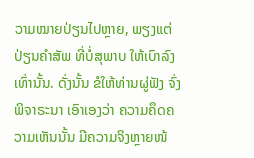ວາມໝາຍປ່ຽນໄປຫຼາຍ, ພຽງແຕ່ ປ່ຽນຄຳສັພ ທີ່ບໍ່ສຸພາບ ໃຫ້ເບົາລົງເທົ່ານັ້ນ. ດັ່ງນັ້ນ ຂໍໃຫ້ທ່ານຜູ່ຟັງ ຈົ່ງພິຈາຣະນາ ເອົາເອງວ່າ ຄວາມຄຶດຄວາມເຫັນນັ້ນ ມີຄວາມຈິງຫຼາຍໜ້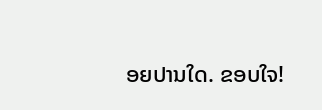ອຍປານໃດ. ຂອບໃຈ!